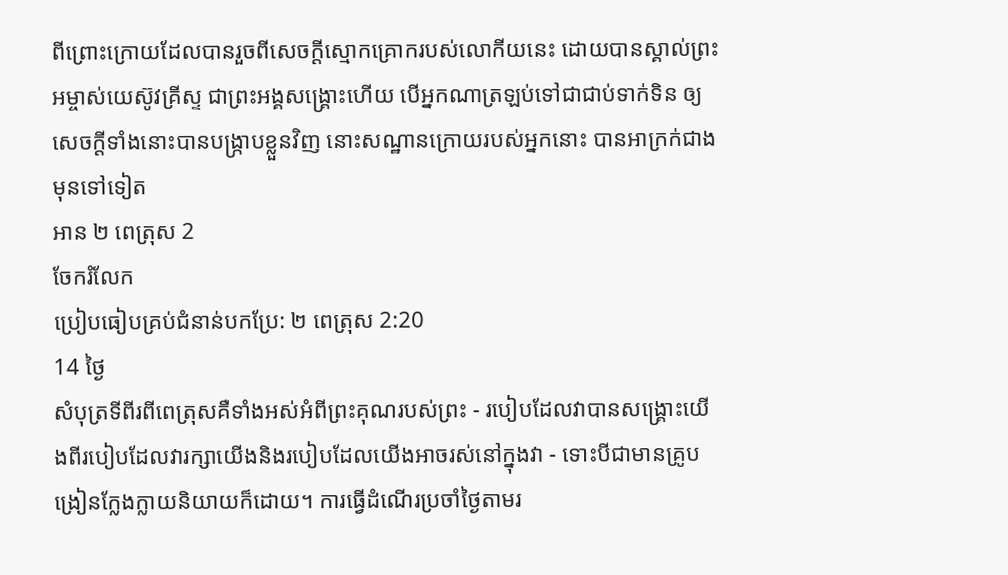ពីព្រោះក្រោយដែលបានរួចពីសេចក្ដីស្មោកគ្រោករបស់លោកីយនេះ ដោយបានស្គាល់ព្រះអម្ចាស់យេស៊ូវគ្រីស្ទ ជាព្រះអង្គសង្គ្រោះហើយ បើអ្នកណាត្រឡប់ទៅជាជាប់ទាក់ទិន ឲ្យសេចក្ដីទាំងនោះបានបង្រ្កាបខ្លួនវិញ នោះសណ្ឋានក្រោយរបស់អ្នកនោះ បានអាក្រក់ជាងមុនទៅទៀត
អាន ២ ពេត្រុស 2
ចែករំលែក
ប្រៀបធៀបគ្រប់ជំនាន់បកប្រែ: ២ ពេត្រុស 2:20
14 ថ្ងៃ
សំបុត្រទីពីរពីពេត្រុសគឺទាំងអស់អំពីព្រះគុណរបស់ព្រះ - របៀបដែលវាបានសង្រ្គោះយើងពីរបៀបដែលវារក្សាយើងនិងរបៀបដែលយើងអាចរស់នៅក្នុងវា - ទោះបីជាមានគ្រូបង្រៀនក្លែងក្លាយនិយាយក៏ដោយ។ ការធ្វើដំណើរប្រចាំថ្ងៃតាមរ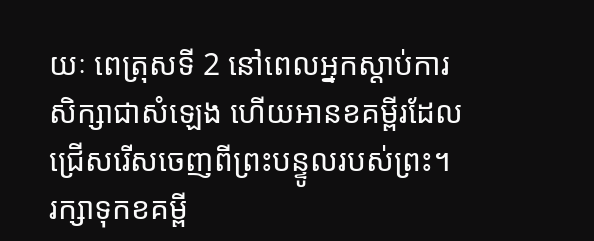យៈ ពេត្រុសទី 2 នៅពេលអ្នកស្តាប់ការសិក្សាជាសំឡេង ហើយអានខគម្ពីរដែលជ្រើសរើសចេញពីព្រះបន្ទូលរបស់ព្រះ។
រក្សាទុកខគម្ពី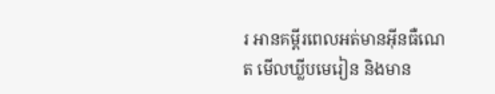រ អានគម្ពីរពេលអត់មានអ៊ីនធឺណេត មើលឃ្លីបមេរៀន និងមាន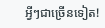អ្វីៗជាច្រើនទៀត!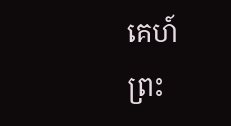គេហ៍
ព្រះ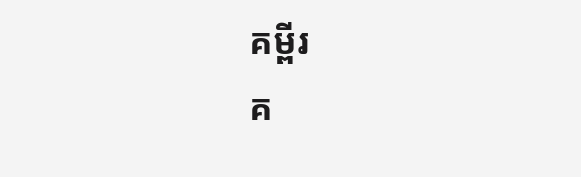គម្ពីរ
គ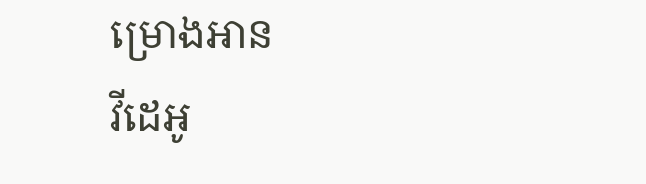ម្រោងអាន
វីដេអូ